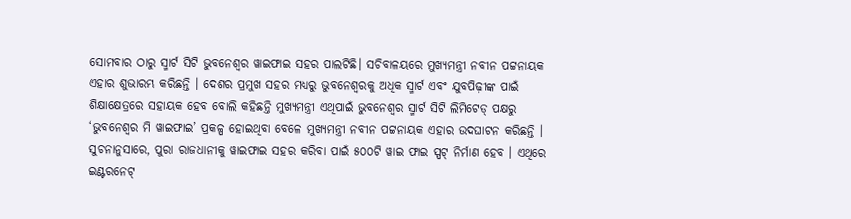ସୋମବାର ଠାରୁ ସ୍ମାର୍ଟ ସିଟି ଭୁବନେଶ୍ୱର ୱାଇଫାଇ ସହର ପାଲଟିଛି। ସଚିବାଳୟରେ ମୁଖ୍ୟମନ୍ତ୍ରୀ ନବୀନ ପଟ୍ଟନାୟକ ଏହାର ଶୁଭାରମ୍ଭ କରିଛନ୍ତି । ଦେଶର ପ୍ରମୁଖ ସହର ମଧ୍ୟରୁ ଭୁବନେଶ୍ୱରକୁ ଅଧିକ ସ୍ମାର୍ଟ ଏବଂ ଯୁବପିଢ଼ୀଙ୍କ ପାଇଁ ଶିକ୍ଷାକ୍ଷେତ୍ରରେ ସହାୟକ ହେବ ବୋଲି କହିଛନ୍ତି ମୁଖ୍ୟମନ୍ତ୍ରୀ ଏଥିପାଇଁ ଭୁବନେଶ୍ବର ସ୍ମାର୍ଟ ସିଟି ଲିମିଟେଡ୍ ପକ୍ଷରୁ ‘ଭୁବନେଶ୍ବର ମି ୱାଇଫାଇ’ ପ୍ରକଳ୍ପ ହୋଇଥିବା ବେଳେ ମୁଖ୍ୟମନ୍ତ୍ରୀ ନବୀନ ପଟ୍ଟନାୟକ ଏହାର ଉଦଘାଟନ କରିଛନ୍ତି ।
ସୁଚନାନୁସାରେ, ପୁରା ରାଜଧାନୀକୁ ୱାଇଫାଇ ସହର କରିବା ପାଇଁ ୫୦୦ଟି ୱାଇ ଫାଇ ସ୍ପଟ୍ ନିର୍ମାଣ ହେବ । ଏଥିରେ ଇଣ୍ଟରନେଟ୍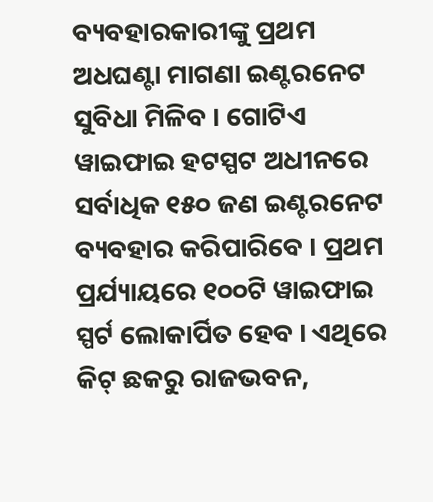ବ୍ୟବହାରକାରୀଙ୍କୁ ପ୍ରଥମ ଅଧଘଣ୍ଟା ମାଗଣା ଇଣ୍ଟରନେଟ ସୁବିଧା ମିଳିବ । ଗୋଟିଏ ୱାଇଫାଇ ହଟସ୍ପଟ ଅଧୀନରେ ସର୍ବାଧିକ ୧୫୦ ଜଣ ଇଣ୍ଟରନେଟ ବ୍ୟବହାର କରିପାରିବେ । ପ୍ରଥମ ପ୍ରର୍ଯ୍ୟାୟରେ ୧୦୦ଟି ୱାଇଫାଇ ସ୍ପର୍ଟ ଲୋକାର୍ପିତ ହେବ । ଏଥିରେ କିଟ୍ ଛକରୁ ରାଜଭବନ,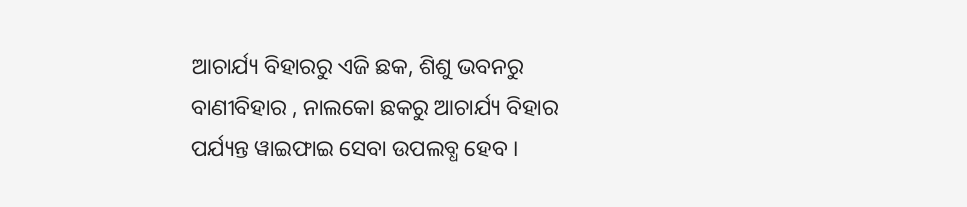ଆଚାର୍ଯ୍ୟ ବିହାରରୁ ଏଜି ଛକ, ଶିଶୁ ଭବନରୁ ବାଣୀବିହାର , ନାଲକୋ ଛକରୁ ଆଚାର୍ଯ୍ୟ ବିହାର ପର୍ଯ୍ୟନ୍ତ ୱାଇଫାଇ ସେବା ଉପଲବ୍ଧ ହେବ ।